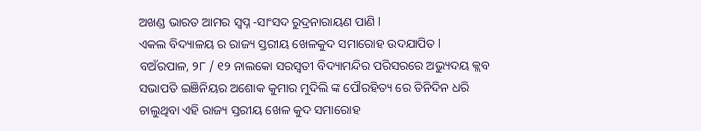ଅଖଣ୍ଡ ଭାରତ ଆମର ସ୍ୱପ୍ନ -ସାଂସଦ ରୁଦ୍ରନାରାୟଣ ପାଣି l
ଏକଲ ବିଦ୍ୟାଳୟ ର ରାଜ୍ୟ ସ୍ତରୀୟ ଖେଳକୁଦ ସମାରୋହ ଉଦଯାପିତ l
ବଅଁରପାଳ, ୨୮ / ୧୨ ନାଲକୋ ସରସ୍ୱତୀ ବିଦ୍ୟାମନ୍ଦିର ପରିସରରେ ଅଭ୍ୟୁଦୟ କ୍ଲବ ସଭାପତି ଇଞିନିୟର ଅଶୋକ କୁମାର ମୁଦିଲି ଙ୍କ ପୌରହିତ୍ୟ ରେ ତିନିଦିନ ଧରି ଚାଲୁଥିବା ଏହି ରାଜ୍ୟ ସ୍ତରୀୟ ଖେଳ କୁଦ ସମାରୋହ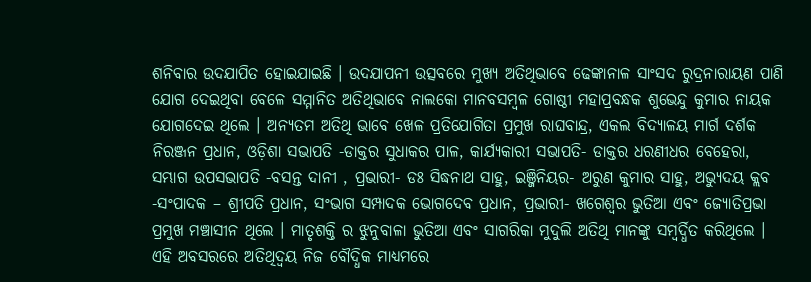ଶନିବାର ଉଦଯାପିତ ହୋଇଯାଇଛି । ଉଦଯାପନୀ ଉତ୍ସବରେ ମୁଖ୍ୟ ଅତିଥିଭାବେ ଢେଙ୍କାନାଳ ସାଂସଦ ରୁଦ୍ରନାରାୟଣ ପାଣି ଯୋଗ ଦେଇଥିବା ବେଳେ ସମ୍ମାନିତ ଅତିଥିଭାବେ ନାଲକୋ ମାନବସମ୍ବଳ ଗୋଷ୍ଠୀ ମହାପ୍ରବନ୍ଧକ ଶୁଭେନ୍ଦୁ କୁମାର ନାୟକ ଯୋଗଦେଇ ଥିଲେ । ଅନ୍ୟତମ ଅତିଥି ଭାବେ ଖେଳ ପ୍ରତିଯୋଗିତା ପ୍ରମୁଖ ରାଘବାନ୍ଦ୍ର, ଏକଲ ବିଦ୍ୟାଳୟ ମାର୍ଗ ଦର୍ଶକ ନିରଞ୍ଜନ ପ୍ରଧାନ, ଓଡ଼ିଶା ସଭାପତି -ଡାକ୍ତର ସୁଧାକର ପାଳ, କାର୍ଯ୍ୟକାରୀ ସଭାପତି- ଡାକ୍ତର ଧରଣୀଧର ବେହେରା, ସମ୍ଭାଗ ଉପସଭାପତି -ବସନ୍ତ ଦାନୀ , ପ୍ରଭାରୀ- ଡଃ ସିଦ୍ଧନାଥ ସାହୁ, ଇଞ୍ଜିନିୟର- ଅରୁଣ କୁମାର ସାହୁ, ଅଭ୍ୟୁଦୟ କ୍ଲବ -ସଂପାଦକ – ଶ୍ରୀପତି ପ୍ରଧାନ, ସଂଭାଗ ସମ୍ପାଦକ ଭୋଗଦେବ ପ୍ରଧାନ, ପ୍ରଭାରୀ- ଖଗେଶ୍ବର ଭୁତିଆ ଏବଂ ଜ୍ୟୋତିପ୍ରଭା ପ୍ରମୁଖ ମଞ୍ଚାସୀନ ଥିଲେ । ମାତୃଶକ୍ତି ର ଝୁନୁବାଳା ଭୁତିଆ ଏବଂ ସାଗରିକା ମୁଦୁଲି ଅତିଥି ମାନଙ୍କୁ ସମ୍ବର୍ଦ୍ଧିତ କରିଥିଲେ । ଏହି ଅବସରରେ ଅତିଥିଦ୍ୱୟ ନିଜ ବୌଦ୍ଧିକ ମାଧ୍ୟମରେ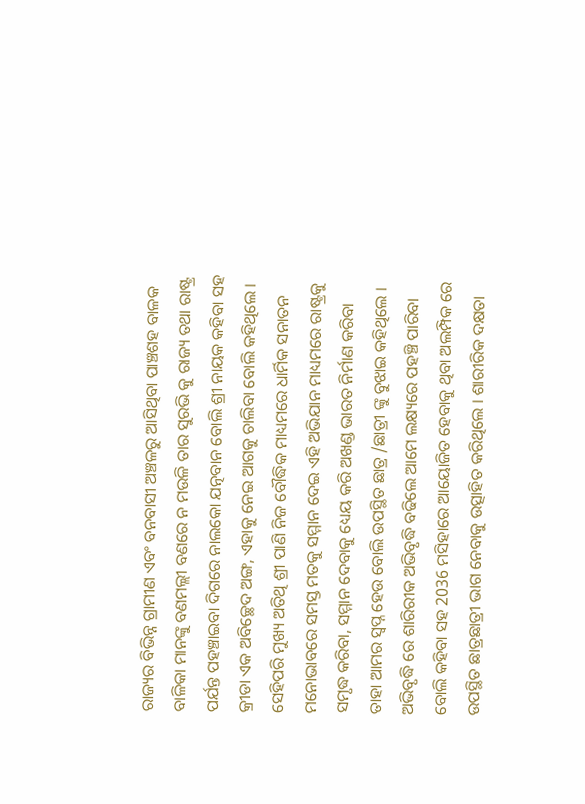ରାଜ୍ୟର ବିଭିନ୍ନ ଗ୍ରାମୀଣ ଏବଂ ବନବାସୀ ଅଞ୍ଚଳରୁ ଆସିଥିବା ପାଞ୍ଚଶହ ବାଳକ ବାଳିକା ମାନଙ୍କୁ ବଣମଲ୍ଲୀ ବଣରେ ନ ମଉଳି ତାର ସୁରଭି କୁ ରାଜ୍ୟ ତଥା ରାଷ୍ଟ୍ର ପର୍ଯନ୍ତ ପହଞ୍ଚାଇବା ଦିଗରେ ନାଲକୋ ଯତ୍ନବାନ ବୋଲି ଶ୍ରୀ ନାୟକ କହିବା ସହ କ୍ରୀଡା ଏକ ଅବିଚ୍ଛେଦ ଅଙ୍ଗ, ଏହାକୁ ନେଇ ଆଗକୁ ଚାଲିବା ବୋଲି କହିଥିଲେ । ସେହିପରି ମୁଖ୍ୟ ଅତିଥି ଶ୍ରୀ ପାଣି ନିଜ ବୌଦ୍ଧିକ ମାଧ୍ୟମରେ ଧାର୍ମିକ ସନାତନ ମନୋଭାବରେ ସମସ୍ତ ମତକୁ ସମ୍ମାନ ଦେଇ ଏହି ଅଭିଯାନ ମାଧ୍ୟମରେ ରାଷ୍ଟ୍ରକୁ ସମୃଦ୍ଧ କରିବା, ସମ୍ମାନ ଦେବାକୁ ଧ୍ୟେୟ କରି ଅଖଣ୍ଡ ଭାରତ ନିର୍ମାଣ କରିବା ତାହା ଆମର ସ୍ୱପ୍ନ ହେଉ ବୋଲି ଉପସ୍ଥିତ ଛାତ୍ର /ଛାତ୍ରୀ ଙ୍କୁ ବୁଝାଇ କହିଥିଲେ । ଅଭିବୃଦ୍ଧି ରେ ଶାରିରୀକ ଅଭିବୃଦ୍ଧି ବଢିଲେ ଆମେ ଲକ୍ଷ୍ୟରେ ପହଞ୍ଚି ପାରିବା ବୋଲି କହିବା ସହ 2036 ମସିହାରେ ଆୟୋଜିତ ହେବାକୁ ଥିବା ଅଲମ୍ପିକ ରେ ଉପସ୍ଥିତ ଛାତ୍ରଛାତ୍ରୀ ଭାଗ ନେବାକୁ ଉତ୍ସାହିତ କରିଥିଲେ । ଶାରୀରିକ ଦକ୍ଷତା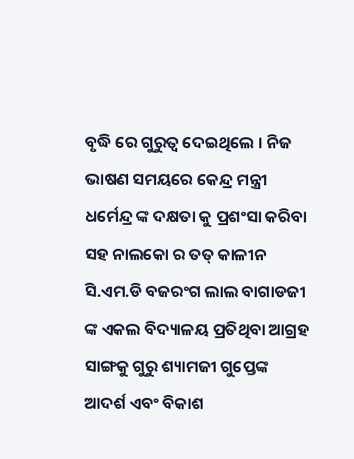ବୃଦ୍ଧି ରେ ଗୁରୁତ୍ୱ ଦେଇଥିଲେ । ନିଜ ଭାଷଣ ସମୟରେ କେନ୍ଦ୍ର ମନ୍ତ୍ରୀ ଧର୍ମେନ୍ଦ୍ର ଙ୍କ ଦକ୍ଷତା କୁ ପ୍ରଶଂସା କରିବା ସହ ନାଲକୋ ର ତତ୍ କାଳୀନ ସି.ଏମ.ଡି ବଜରଂଗ ଲାଲ ବାଗାଡଜୀ ଙ୍କ ଏକଲ ବିଦ୍ୟାଳୟ ପ୍ରତିଥିବା ଆଗ୍ରହ ସାଙ୍ଗକୁ ଗୁରୁ ଶ୍ୟାମଜୀ ଗୁପ୍ତେଙ୍କ ଆଦର୍ଶ ଏବଂ ବିକାଶ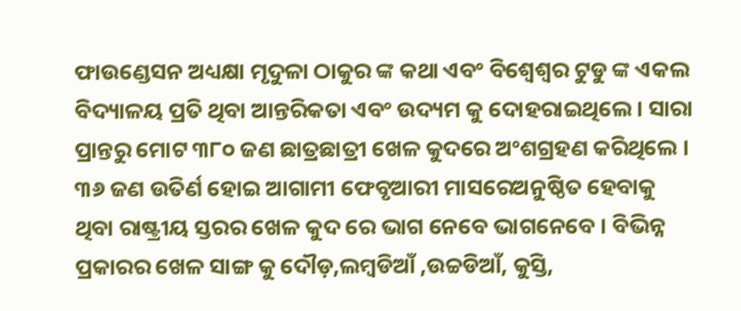ଫାଉଣ୍ଡେସନ ଅଧ୍ୟକ୍ଷା ମୃଦୁଳା ଠାକୁର ଙ୍କ କଥା ଏବଂ ବିଶ୍ୱେଶ୍ୱର ଟୁଡୁ ଙ୍କ ଏକଲ ବିଦ୍ୟାଳୟ ପ୍ରତି ଥିବା ଆନ୍ତରିକତା ଏବଂ ଉଦ୍ୟମ କୁ ଦୋହରାଇଥିଲେ । ସାରା ପ୍ରାନ୍ତରୁ ମୋଟ ୩୮୦ ଜଣ ଛାତ୍ରଛାତ୍ରୀ ଖେଳ କୁଦରେ ଅଂଶଗ୍ରହଣ କରିଥିଲେ । ୩୬ ଜଣ ଉତିର୍ଣ ହୋଇ ଆଗାମୀ ଫେବୃଆରୀ ମାସରେଅନୁଷ୍ଠିତ ହେବାକୁ ଥିବା ରାଷ୍ଟ୍ରୀୟ ସ୍ତରର ଖେଳ କୁଦ ରେ ଭାଗ ନେବେ ଭାଗନେବେ । ବିଭିନ୍ନ ପ୍ରକାରର ଖେଳ ସାଙ୍ଗ କୁ ଦୌଡ଼,ଲମ୍ବଡିଆଁ ,ଉଚ୍ଚଡିଆଁ, କୁସ୍ତି,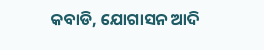କବାଡି, ଯୋଗାସନ ଆଦି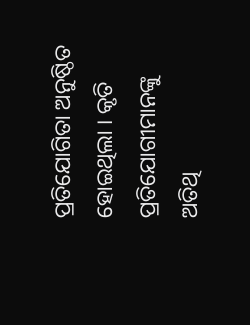ପ୍ରତିଯୋଗିତା ଅନୁଷ୍ଠିତ ହୋଇଥିଲା । କୃତି ପ୍ରତିଯୋଗୀମାନଙ୍କୁ ଅତିଥି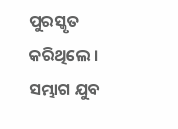ପୁରସ୍କୃତ କରିଥିଲେ । ସମ୍ଭାଗ ଯୁବ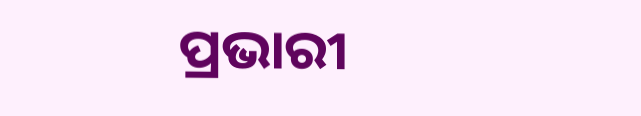ପ୍ରଭାରୀ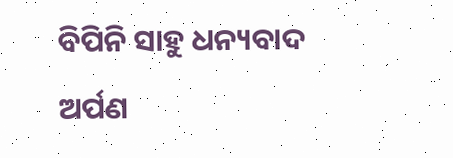ବିପିନି ସାହୁ ଧନ୍ୟବାଦ ଅର୍ପଣ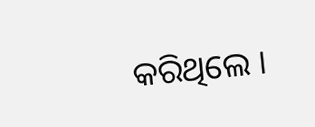କରିଥିଲେ ।